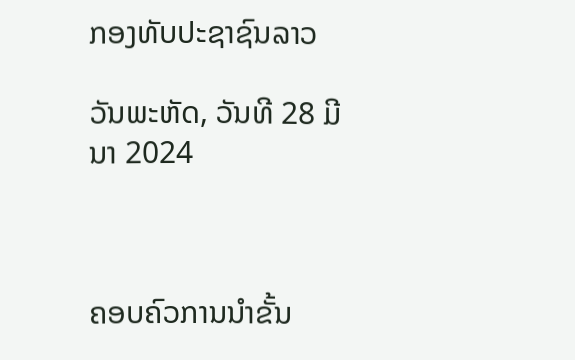ກອງທັບປະຊາຊົນລາວ

ວັນພະຫັດ, ວັນທີ 28 ມີນາ 2024



ຄອບຄົວການນຳຂັ້ນ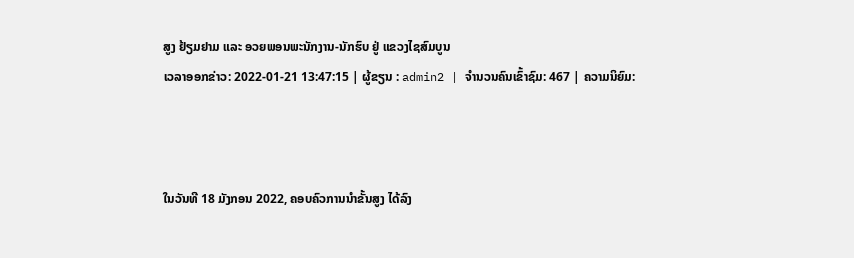ສູງ ຢ້ຽມຢາມ ແລະ ອວຍພອນພະນັກງານ-ນັກຮົບ ຢູ່ ແຂວງໄຊສົມບູນ
ເວລາອອກຂ່າວ: 2022-01-21 13:47:15 | ຜູ້ຂຽນ : admin2 | ຈຳນວນຄົນເຂົ້າຊົມ: 467 | ຄວາມນິຍົມ:



ໃນວັນທີ 18 ມັງກອນ 2022, ຄອບຄົວການນຳຂັ້ນສູງ ໄດ້ລົງ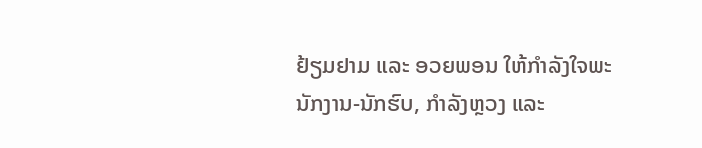ຢ້ຽມຢາມ ແລະ ອວຍພອນ ໃຫ້ກຳລັງໃຈພະນັກງານ-ນັກຮົບ, ກຳລັງຫຼວງ ແລະ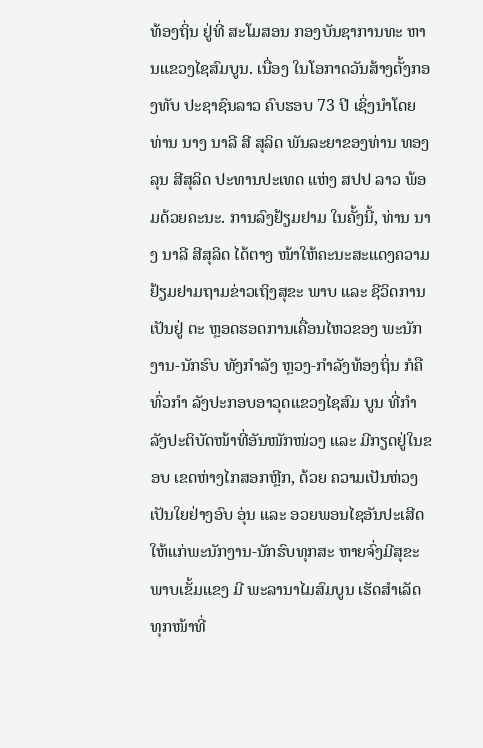ທ້ອງຖິ່ນ ຢູ່ທີ່ ສະໂມສອນ ກອງບັນຊາການທະ ຫານແຂວງໄຊສົມບູນ. ເນື່ອງ ໃນໂອກາດວັນສ້າງຕັ້ງກອງທັບ ປະຊາຊົນລາວ ຄົບຮອບ 73 ປີ ເຊິ່ງນຳໂດຍ ທ່ານ ນາງ ນາລີ ສີ ສຸລິດ ພັນລະຍາຂອງທ່ານ ທອງ ລຸນ ສີສຸລິດ ປະທານປະເທດ ແຫ່ງ ສປປ ລາວ ພ້ອມດ້ວຍຄະນະ. ການລົງຢ້ຽມຢາມ ໃນຄັ້ງນີ້, ທ່ານ ນາງ ນາລີ ສີສຸລິດ ໄດ້ຕາງ ໜ້າໃຫ້ຄະນະສະແດງຄວາມ ຢ້ຽມຢາມຖາມຂ່າວເຖິງສຸຂະ ພາບ ແລະ ຊີວິດການເປັນຢູ່ ຕະ ຫຼອດຮອດການເຄື່ອນໄຫວຂອງ ພະນັກງານ-ນັກຮົບ ທັງກຳລັງ ຫຼວງ-ກຳລັງທ້ອງຖິ່ນ ກໍຄື ທົ່ວກຳ ລັງປະກອບອາວຸດແຂວງໄຊສົມ ບູນ ທີ່ກຳລັງປະຕິບັດໜ້າທີ່ອັນໜັກໜ່ວງ ແລະ ມີກຽດຢູ່ໃນຂອບ ເຂດຫ່າງໄກສອກຫຼີກ, ດ້ວຍ ຄວາມເປັນຫ່ວງເປັນໃຍຢ່າງອົບ ອຸ່ນ ແລະ ອວຍພອນໄຊອັນປະເສີດ ໃຫ້ແກ່ພະນັກງານ-ນັກຮົບທຸກສະ ຫາຍຈົ່ງມີສຸຂະພາບເຂັ້ມແຂງ ມີ ພະລານາໄມສົມບູນ ເຮັດສຳເລັດ ທຸກໜ້າທີ່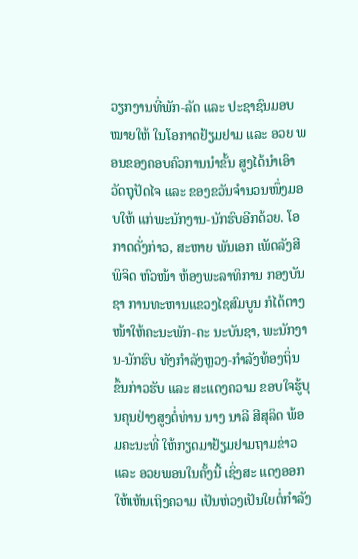ວຽກງານທີ່ພັກ-ລັດ ແລະ ປະຊາຊົນມອບໝາຍໃຫ້ ໃນໂອກາດຢ້ຽມຢາມ ແລະ ອວຍ ພອນຂອງຄອບຄົວການນຳຂັ້ນ ສູງໄດ້ນຳເອົາວັດຖຸປັດໄຈ ແລະ ຂອງຂວັນຈຳນວນໜຶ່ງມອບໃຫ້ ແກ່ພະນັກງານ-ນັກຮົບອີກດ້ວຍ. ໂອກາດດັ່ງກ່າວ, ສະຫາຍ ພັນເອກ ເພັດລັງສີ ພິຈິດ ຫົວໜ້າ ຫ້ອງພະລາທິການ ກອງບັນຊາ ການທະຫານແຂວງໄຊສົມບູນ ກໍໄດ້ຕາງໜ້າໃຫ້ຄະນະພັກ-ຄະ ນະບັນຊາ, ພະນັກງານ-ນັກຮົບ ທັງກຳລັງຫຼວງ-ກຳລັງທ້ອງຖິ່ນ ຂຶ້ນກ່າວຮັບ ແລະ ສະແດງຄວາມ ຂອບໃຈຮູ້ບຸນຄຸນຢ່າງສູງຕໍ່ທ່ານ ນາງ ນາລີ ສີສຸລິດ ພ້ອມຄະນະທີ່ ໃຫ້ກຽດມາຢ້ຽມຢາມຖາມຂ່າວ ແລະ ອວຍພອນໃນຄັ້ງນີ້ ເຊິ່ງສະ ແດງອອກໃຫ້ເຫັນເຖິງຄວາມ ເປັນຫ່ວງເປັນໃຍຕໍ່ກຳລັງ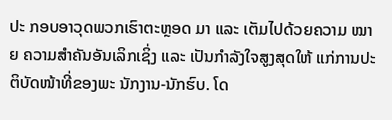ປະ ກອບອາວຸດພວກເຮົາຕະຫຼອດ ມາ ແລະ ເຕັມໄປດ້ວຍຄວາມ ໝາຍ ຄວາມສຳຄັນອັນເລິກເຊິ່ງ ແລະ ເປັນກຳລັງໃຈສູງສຸດໃຫ້ ແກ່ການປະຕິບັດໜ້າທີ່ຂອງພະ ນັກງານ-ນັກຮົບ. ໂດ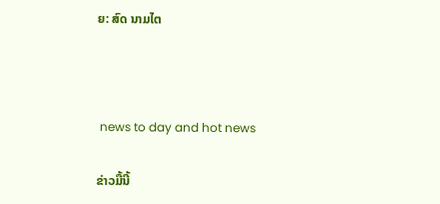ຍ: ສົດ ນາມໄຕ



 news to day and hot news

ຂ່າວມື້ນີ້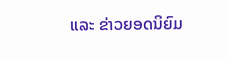ແລະ ຂ່າວຍອດນິຍົມ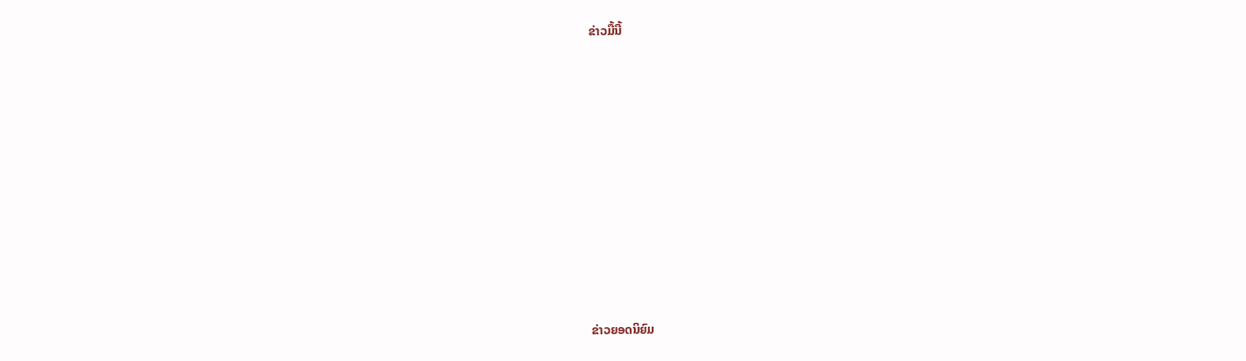ຂ່າວມື້ນີ້












ຂ່າວຍອດນິຍົມ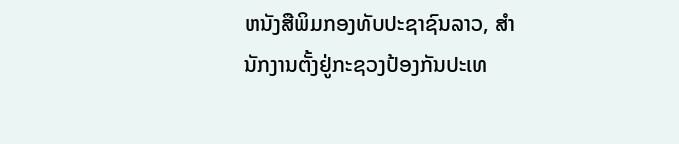ຫນັງສືພິມກອງທັບປະຊາຊົນລາວ, ສຳນັກງານຕັ້ງຢູ່ກະຊວງປ້ອງກັນປະເທ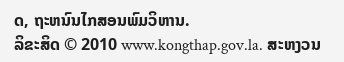ດ, ຖະຫນົນໄກສອນພົມວິຫານ.
ລິຂະສິດ © 2010 www.kongthap.gov.la. ສະຫງວນ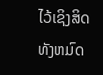ໄວ້ເຊິງສິດທັງຫມົດ